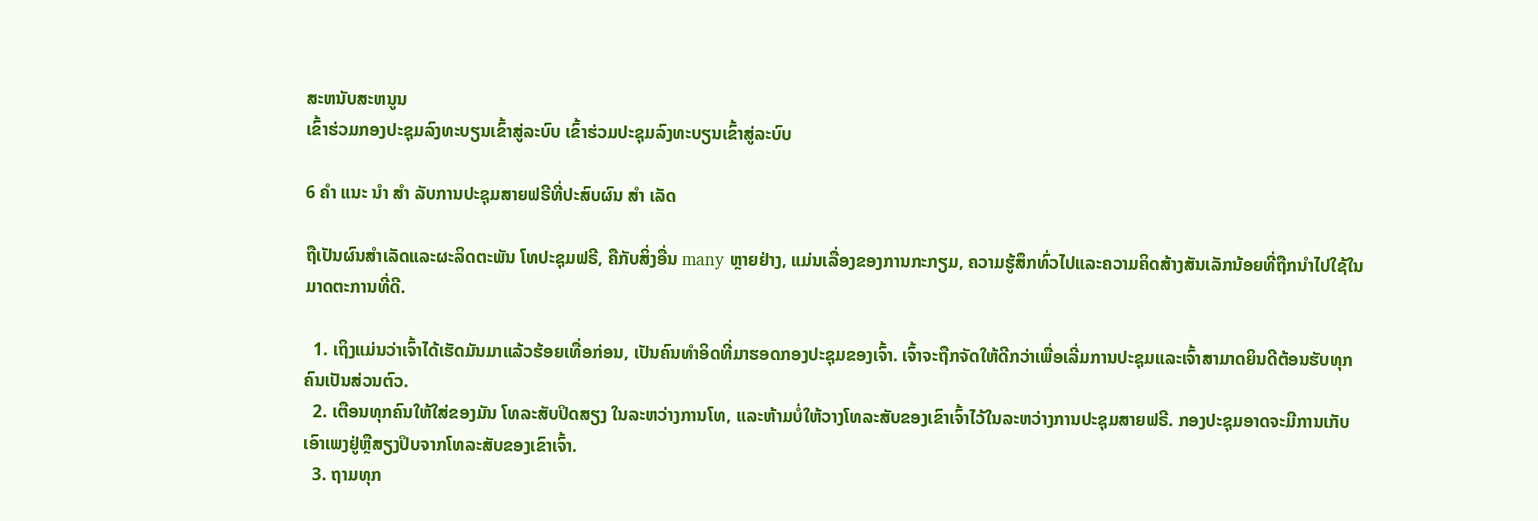ສະຫນັບສະຫນູນ
ເຂົ້າຮ່ວມກອງປະຊຸມລົງທະບຽນເຂົ້າສູ່ລະບົບ ເຂົ້າຮ່ວມປະຊຸມລົງທະບຽນເຂົ້າສູ່ລະບົບ

6 ຄຳ ແນະ ນຳ ສຳ ລັບການປະຊຸມສາຍຟຣີທີ່ປະສົບຜົນ ສຳ ເລັດ

ຖືເປັນຜົນສໍາເລັດແລະຜະລິດຕະພັນ ໂທປະຊຸມຟຣີ, ຄືກັບສິ່ງອື່ນ many ຫຼາຍຢ່າງ, ແມ່ນເລື່ອງຂອງການກະກຽມ, ຄວາມຮູ້ສຶກທົ່ວໄປແລະຄວາມຄິດສ້າງສັນເລັກນ້ອຍທີ່ຖືກນໍາໄປໃຊ້ໃນມາດຕະການທີ່ດີ.

  1. ເຖິງແມ່ນວ່າເຈົ້າໄດ້ເຮັດມັນມາແລ້ວຮ້ອຍເທື່ອກ່ອນ, ເປັນຄົນທໍາອິດທີ່ມາຮອດກອງປະຊຸມຂອງເຈົ້າ. ເຈົ້າຈະຖືກຈັດໃຫ້ດີກວ່າເພື່ອເລີ່ມການປະຊຸມແລະເຈົ້າສາມາດຍິນດີຕ້ອນຮັບທຸກຄົນເປັນສ່ວນຕົວ.
  2. ເຕືອນທຸກຄົນໃຫ້ໃສ່ຂອງມັນ ໂທລະສັບປິດສຽງ ໃນລະຫວ່າງການໂທ, ແລະຫ້າມບໍ່ໃຫ້ວາງໂທລະສັບຂອງເຂົາເຈົ້າໄວ້ໃນລະຫວ່າງການປະຊຸມສາຍຟຣີ. ກອງປະຊຸມອາດຈະມີການເກັບເອົາເພງຢູ່ຫຼືສຽງປິບຈາກໂທລະສັບຂອງເຂົາເຈົ້າ.
  3. ຖາມທຸກ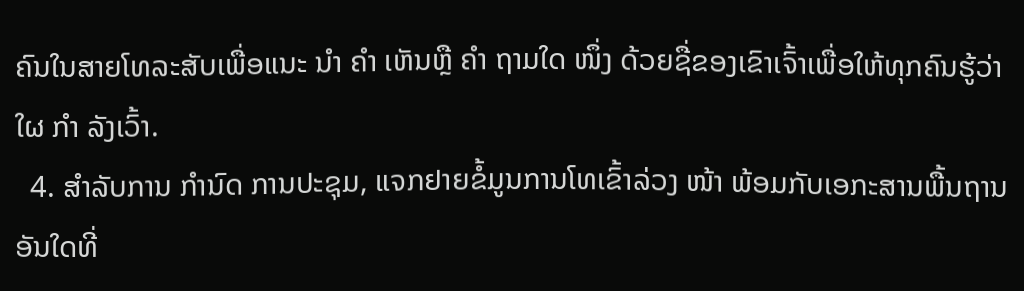ຄົນໃນສາຍໂທລະສັບເພື່ອແນະ ນຳ ຄຳ ເຫັນຫຼື ຄຳ ຖາມໃດ ໜຶ່ງ ດ້ວຍຊື່ຂອງເຂົາເຈົ້າເພື່ອໃຫ້ທຸກຄົນຮູ້ວ່າໃຜ ກຳ ລັງເວົ້າ.
  4. ສໍາລັບການ ກໍານົດ ການປະຊຸມ, ແຈກຢາຍຂໍ້ມູນການໂທເຂົ້າລ່ວງ ໜ້າ ພ້ອມກັບເອກະສານພື້ນຖານອັນໃດທີ່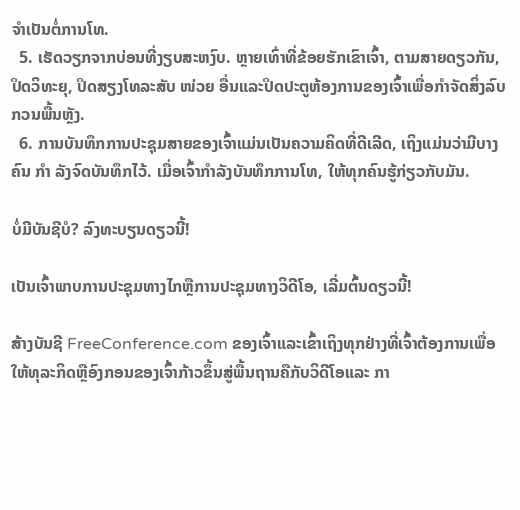ຈໍາເປັນຕໍ່ການໂທ.
  5. ເຮັດວຽກຈາກບ່ອນທີ່ງຽບສະຫງົບ. ຫຼາຍເທົ່າທີ່ຂ້ອຍຮັກເຂົາເຈົ້າ, ຕາມສາຍດຽວກັນ, ປິດວິທະຍຸ, ປິດສຽງໂທລະສັບ ໜ່ວຍ ອື່ນແລະປິດປະຕູຫ້ອງການຂອງເຈົ້າເພື່ອກໍາຈັດສິ່ງລົບກວນພື້ນຫຼັງ.
  6. ການບັນທຶກການປະຊຸມສາຍຂອງເຈົ້າແມ່ນເປັນຄວາມຄິດທີ່ດີເລີດ, ເຖິງແມ່ນວ່າມີບາງຄົນ ກຳ ລັງຈົດບັນທຶກໄວ້. ເມື່ອເຈົ້າກໍາລັງບັນທຶກການໂທ, ໃຫ້ທຸກຄົນຮູ້ກ່ຽວກັບມັນ.

ບໍ່ມີບັນຊີບໍ? ລົງທະບຽນດຽວນີ້!

ເປັນເຈົ້າພາບການປະຊຸມທາງໄກຫຼືການປະຊຸມທາງວິດີໂອ, ເລີ່ມຕົ້ນດຽວນີ້!

ສ້າງບັນຊີ FreeConference.com ຂອງເຈົ້າແລະເຂົ້າເຖິງທຸກຢ່າງທີ່ເຈົ້າຕ້ອງການເພື່ອໃຫ້ທຸລະກິດຫຼືອົງກອນຂອງເຈົ້າກ້າວຂຶ້ນສູ່ພື້ນຖານຄືກັບວິດີໂອແລະ ກາ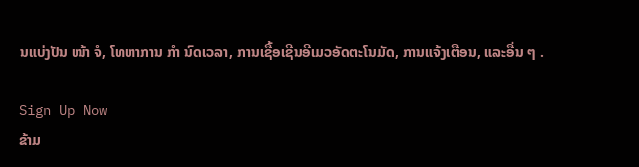ນແບ່ງປັນ ໜ້າ ຈໍ, ໂທຫາການ ກຳ ນົດເວລາ, ການເຊື້ອເຊີນອີເມວອັດຕະໂນມັດ, ການແຈ້ງເຕືອນ, ແລະອື່ນ ໆ .

Sign Up Now
ຂ້າມ